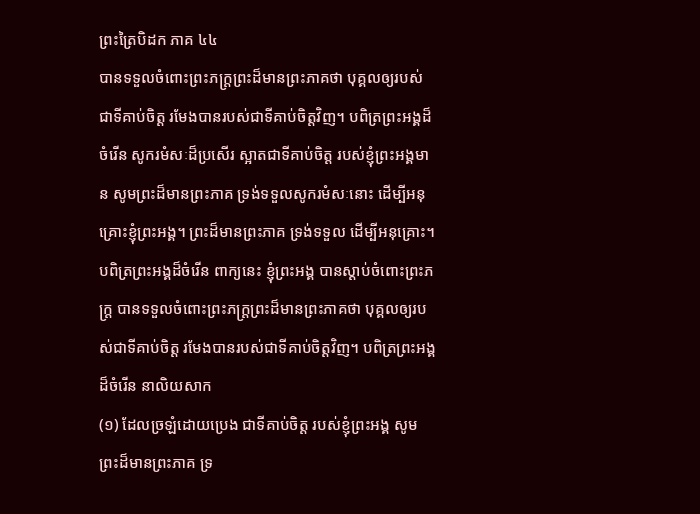ព្រះត្រៃបិដក ភាគ ៤៤
បានទទួលចំពោះព្រះភក្រ្តព្រះដ៏មានព្រះភាគថា បុគ្គលឲ្យរបស់ជាទីគាប់ចិត្ត រមែងបានរបស់ជាទីគាប់ចិត្តវិញ។ បពិត្រព្រះអង្គដ៏ចំរើន សូករមំសៈដ៏ប្រសើរ ស្អាតជាទីគាប់ចិត្ត របស់ខ្ញុំព្រះអង្គមាន សូមព្រះដ៏មានព្រះភាគ ទ្រង់ទទួលសូករមំសៈនោះ ដើម្បីអនុគ្រោះខ្ញុំព្រះអង្គ។ ព្រះដ៏មានព្រះភាគ ទ្រង់ទទួល ដើម្បីអនុគ្រោះ។ បពិត្រព្រះអង្គដ៏ចំរើន ពាក្យនេះ ខ្ញុំព្រះអង្គ បានស្តាប់ចំពោះព្រះភក្រ្ត បានទទួលចំពោះព្រះភក្រ្តព្រះដ៏មានព្រះភាគថា បុគ្គលឲ្យរបស់ជាទីគាប់ចិត្ត រមែងបានរបស់ជាទីគាប់ចិត្តវិញ។ បពិត្រព្រះអង្គដ៏ចំរើន នាលិយសាក
(១) ដែលច្រឡំដោយប្រេង ជាទីគាប់ចិត្ត របស់ខ្ញុំព្រះអង្គ សូមព្រះដ៏មានព្រះភាគ ទ្រ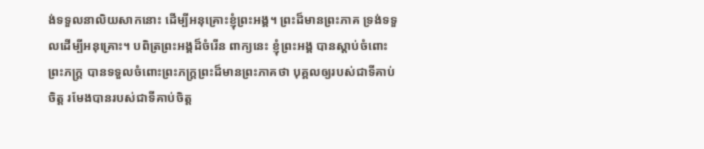ង់ទទួលនាលិយសាកនោះ ដើម្បីអនុគ្រោះខ្ញុំព្រះអង្គ។ ព្រះដ៏មានព្រះភាគ ទ្រង់ទទួលដើម្បីអនុគ្រោះ។ បពិត្រព្រះអង្គដ៏ចំរើន ពាក្យនេះ ខ្ញុំព្រះអង្គ បានស្តាប់ចំពោះព្រះភក្រ្ត បានទទួលចំពោះព្រះភក្រ្តព្រះដ៏មានព្រះភាគថា បុគ្គលឲ្យរបស់ជាទីគាប់ចិត្ត រមែងបានរបស់ជាទីគាប់ចិត្ត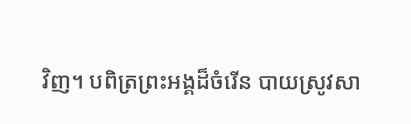វិញ។ បពិត្រព្រះអង្គដ៏ចំរើន បាយស្រូវសា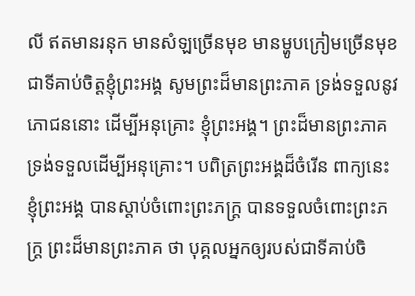លី ឥតមានរនុក មានសំឡច្រើនមុខ មានម្ហូបក្រៀមច្រើនមុខ ជាទីគាប់ចិត្តខ្ញុំព្រះអង្គ សូមព្រះដ៏មានព្រះភាគ ទ្រង់ទទួលនូវភោជននោះ ដើម្បីអនុគ្រោះ ខ្ញុំព្រះអង្គ។ ព្រះដ៏មានព្រះភាគ ទ្រង់ទទួលដើម្បីអនុគ្រោះ។ បពិត្រព្រះអង្គដ៏ចំរើន ពាក្យនេះ ខ្ញុំព្រះអង្គ បានស្តាប់ចំពោះព្រះភក្រ្ត បានទទួលចំពោះព្រះភក្រ្ត ព្រះដ៏មានព្រះភាគ ថា បុគ្គលអ្នកឲ្យរបស់ជាទីគាប់ចិ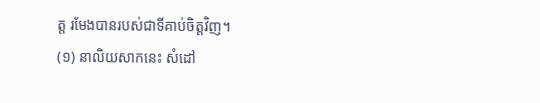ត្ត រមែងបានរបស់ជាទីគាប់ចិត្តវិញ។
(១) នាលិយសាកនេះ សំដៅ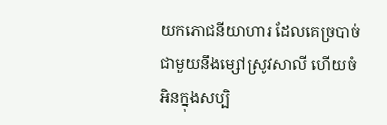យកភោជនីយាហារ ដែលគេច្របាច់ជាមួយនឹងម្សៅស្រូវសាលី ហើយចំអិនក្នុងសប្បិ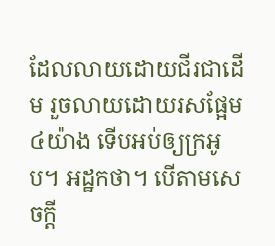ដែលលាយដោយជីរជាដើម រួចលាយដោយរសផ្អែម ៤យ៉ាង ទើបអប់ឲ្យក្រអូប។ អដ្ឋកថា។ បើតាមសេចក្តី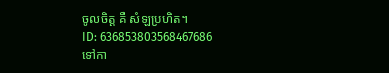ចូលចិត្ត គឺ សំឡប្រហិត។
ID: 636853803568467686
ទៅកា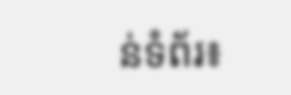ន់ទំព័រ៖